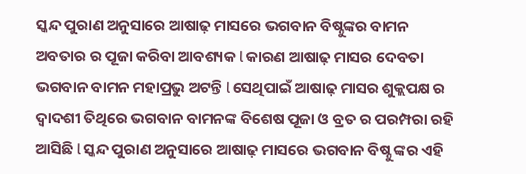ସ୍କନ୍ଦ ପୁରାଣ ଅନୁସାରେ ଆଷାଢ଼ ମାସରେ ଭଗବାନ ବିଷ୍ନୁଙ୍କର ବାମନ ଅବତାର ର ପୂଜା କରିବା ଆବଶ୍ୟକ l କାରଣ ଆଷାଢ଼ ମାସର ଦେବତା ଭଗବାନ ବାମନ ମହାପ୍ରଭୁ ଅଟନ୍ତି l ସେଥିପାଇଁ ଆଷାଢ଼ ମାସର ଶୁକ୍ଲପକ୍ଷ ର ଦ୍ୱାଦଶୀ ତିଥିରେ ଭଗବାନ ବାମନଙ୍କ ବିଶେଷ ପୂଜା ଓ ବ୍ରତ ର ପରମ୍ପରା ରହି ଆସିଛି l ସ୍କନ୍ଦ ପୁରାଣ ଅନୁସାରେ ଆଷାଢ଼ ମାସରେ ଭଗବାନ ବିଷ୍ନୁ ଙ୍କର ଏହି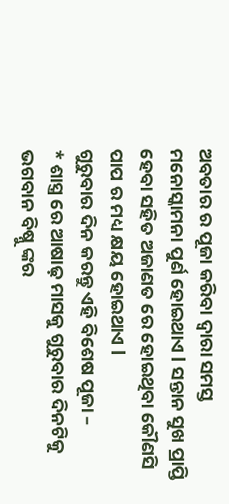ଅବତାର ର ପୂଜା କରିବା ଦ୍ୱାରା ସମସ୍ତ ମନୋସ୍କାମନା ପୁର୍ଣ ହୋଇଥାଏ l ସନ୍ତାନ ସୁଖ ପ୍ରାପ୍ତି ହେବା ସହିତ ଅଜାଣତ ରେ ହୋଇଥିବା କୌଣସି ପାପ ର ମଧ୍ୟ କ୍ଷୟ ହୋଇଥାଏ l
ଗୁରୁବାର ଦିନ କରନ୍ତୁ ଏହି ବିଶେଷ ପୂଜା –
* ଶାସ୍ତ୍ର ରେ ଆଷାଢ଼ ମାସକୁ ଗୁରୁବାର ଦିନଟିକୁ ଭଗବାନ ବିଷ୍ନୁ ଙ୍କର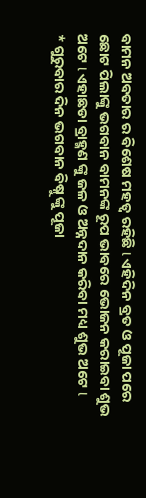ବାମନ ଅବତାର ର ବିଶେଷ ମହତ୍ୱ ରହିଛି l ଏହିଦିନ ବ୍ରତ ଓ ପୂଜା ପରେ ଛୋଟ ପିଲାଙ୍କୁ ଭଗବାନ ବାମନଙ୍କ ରୂପ ଭାବରେ ଭୋଜନ କରାଇବା ଶୁଭ ଅଟେ l ଏହାଛଡା ବ୍ରାହ୍ମଣ ଙ୍କୁ ଜଳ ଓ ଅନ୍ନଦାନ କରିବା ମଧ୍ୟ ଶୁଭ ଅଟେ l
* ଗୁରୁବାର ଦିନ ଭଗବାନ ବିଷ୍ନୁ ଙ୍କୁ ପୂଜା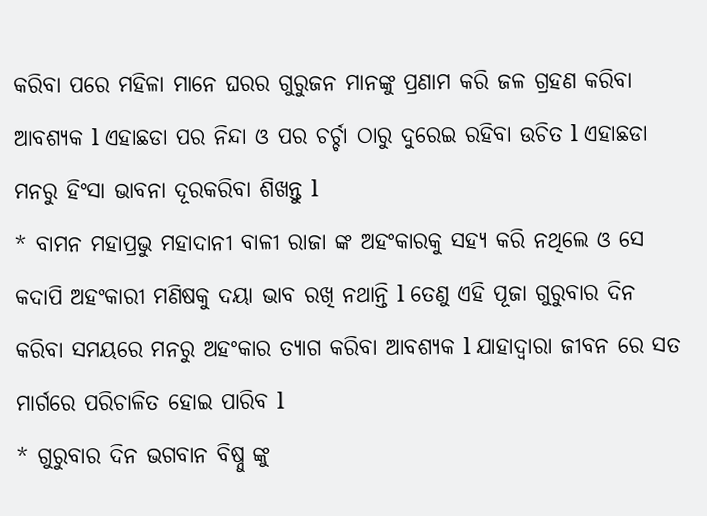କରିବା ପରେ ମହିଳା ମାନେ ଘରର ଗୁରୁଜନ ମାନଙ୍କୁ ପ୍ରଣାମ କରି ଜଳ ଗ୍ରହଣ କରିବା ଆବଶ୍ୟକ l ଏହାଛଡା ପର ନିନ୍ଦା ଓ ପର ଚର୍ଚ୍ଚା ଠାରୁ ଦୁରେଇ ରହିବା ଉଚିତ l ଏହାଛଡା ମନରୁ ହିଂସା ଭାବନା ଦୂରକରିବା ଶିଖନ୍ତୁ l
* ବାମନ ମହାପ୍ରଭୁ ମହାଦାନୀ ବାଳୀ ରାଜା ଙ୍କ ଅହଂକାରକୁ ସହ୍ୟ କରି ନଥିଲେ ଓ ସେ କଦାପି ଅହଂକାରୀ ମଣିଷକୁ ଦୟା ଭାବ ରଖି ନଥାନ୍ତି l ତେଣୁ ଏହି ପୂଜା ଗୁରୁବାର ଦିନ କରିବା ସମୟରେ ମନରୁ ଅହଂକାର ତ୍ୟାଗ କରିବା ଆବଶ୍ୟକ l ଯାହାଦ୍ୱାରା ଜୀବନ ରେ ସତ ମାର୍ଗରେ ପରିଚାଳିତ ହୋଇ ପାରିବ l
* ଗୁରୁବାର ଦିନ ଭଗବାନ ବିଷ୍ନୁ ଙ୍କୁ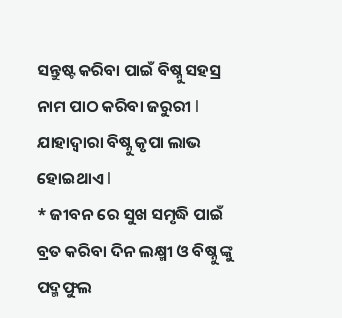ସନ୍ତୁଷ୍ଟ କରିବା ପାଇଁ ବିଷ୍ନୁ ସହସ୍ର ନାମ ପାଠ କରିବା ଜରୁରୀ l ଯାହାଦ୍ୱାରା ବିଷ୍ନୁ କୃପା ଲାଭ ହୋଇଥାଏ l
* ଜୀବନ ରେ ସୁଖ ସମୃଦ୍ଧି ପାଇଁ ବ୍ରତ କରିବା ଦିନ ଲକ୍ଷ୍ମୀ ଓ ବିଷ୍ନୁ ଙ୍କୁ ପଦ୍ମଫୁଲ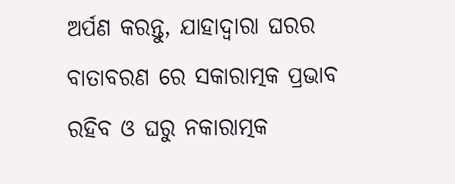ଅର୍ପଣ କରନ୍ତୁ, ଯାହାଦ୍ୱାରା ଘରର ବାତାବରଣ ରେ ସକାରାତ୍ମକ ପ୍ରଭାବ ରହିବ ଓ ଘରୁ ନକାରାତ୍ମକ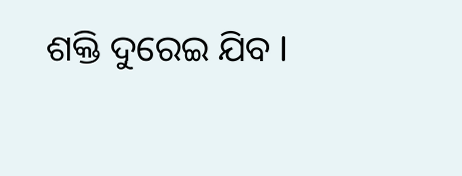ଶକ୍ତି ଦୁରେଇ ଯିବ l